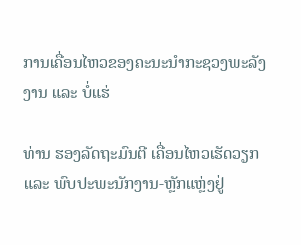ການເຄື່ອນໄຫວຂອງຄະນະນຳກະຊວງພະລັງງານ ແລະ ບໍ່ແຮ່

ທ່ານ ຮອງລັດຖະມົນຕີ ເຄື່ອນໄຫວເຮັດວຽກແລະ ພົບປະພະນັກງານ-ຫຼັກແຫຼ່ງຢູ່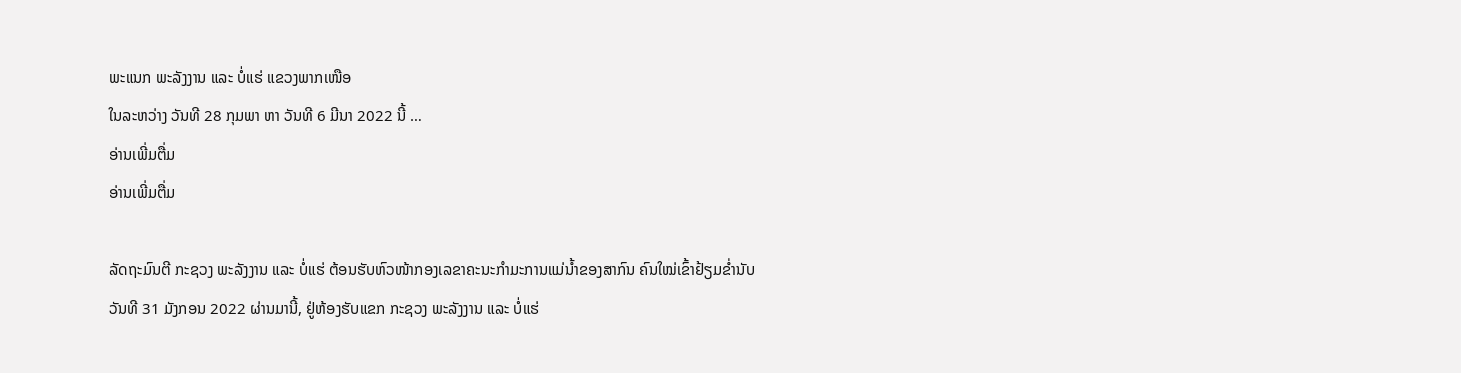ພະແນກ ພະລັງງານ ແລະ ບໍ່ແຮ່ ແຂວງພາກເໜືອ
ໃນລະຫວ່າງ ວັນທີ 28 ກຸມພາ ຫາ ວັນທີ 6 ມີນາ 2022 ນີ້ …
ອ່ານເພີ່ມຕື່ມ
ອ່ານເພີ່ມຕື່ມ

ລັດຖະມົນຕີ ກະຊວງ ພະລັງງານ ແລະ ບໍ່ແຮ່ ຕ້ອນຮັບຫົວໜ້າກອງເລຂາຄະນະກຳມະການແມ່ນ້ຳຂອງສາກົນ ຄົນໃໝ່ເຂົ້າຢ້ຽມຂ່ຳນັບ
ວັນທີ 31 ມັງກອນ 2022 ຜ່ານມານີ້, ຢູ່ຫ້ອງຮັບແຂກ ກະຊວງ ພະລັງງານ ແລະ ບໍ່ແຮ່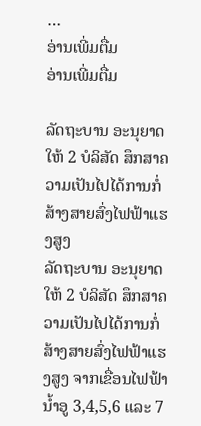…
ອ່ານເພີ່ມຕື່ມ
ອ່ານເພີ່ມຕື່ມ

ລັດຖະບານ ອະນຸຍາດໃຫ້ 2 ບໍລິສັດ ສຶກສາຄວາມເປັນໄປໄດ້ການກໍ່ສ້າງສາຍສົ່ງໄຟຟ້າແຮງສູງ
ລັດຖະບານ ອະນຸຍາດໃຫ້ 2 ບໍລິສັດ ສຶກສາຄວາມເປັນໄປໄດ້ການກໍ່ສ້າງສາຍສົ່ງໄຟຟ້າແຮງສູງ ຈາກເຂື່ອນໄຟຟ້ານໍ້າອູ 3,4,5,6 ແລະ 7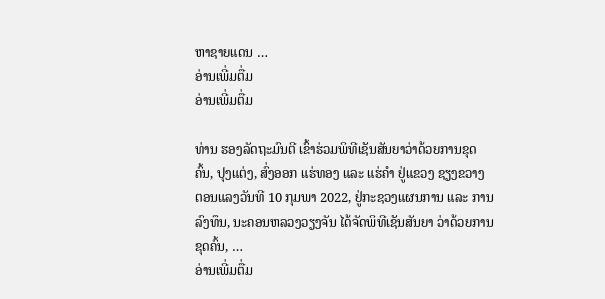ຫາຊາຍແດນ …
ອ່ານເພີ່ມຕື່ມ
ອ່ານເພີ່ມຕື່ມ

ທ່ານ ຮອງລັດຖະມົນຕີ ເຂົ້າຮ່ວມພິທີເຊັນສັນຍາວ່າດ້ວຍການຂຸດຄົ້ນ, ປຸງແຕ່ງ, ສົ່ງອອກ ແຮ່ທອງ ແລະ ແຮ່ຄໍາ ຢູ່ແຂວງ ຊຽງຂວາງ
ຕອນແລງວັນທີ 10 ກຸມພາ 2022, ຢູ່ກະຊວງແຜນການ ແລະ ການລົງທຶນ, ນະຄອນຫລວງວຽງຈັນ ໄດ້ຈັດພິທີເຊັນສັນຍາ ວ່າດ້ວຍການຂຸດຄົ້ນ, …
ອ່ານເພີ່ມຕື່ມ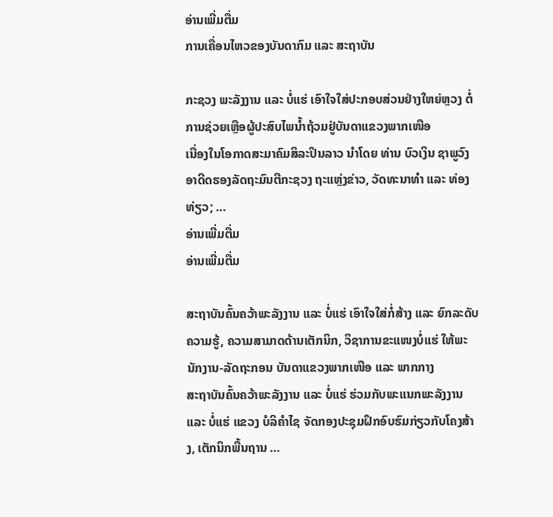ອ່ານເພີ່ມຕື່ມ
ການເຄື່ອນໄຫວຂອງບັນດາກົມ ແລະ ສະຖາບັນ

ກະຊວງ ພະລັງງານ ແລະ ບໍ່ແຮ່ ເອົາໃຈໃສ່ປະກອບສ່ວນຢ່າງໃຫຍ່ຫຼວງ ຕໍ່ການຊ່ວຍເຫຼືອຜູ້ປະສົບໄພນໍ້າຖ້ວມຢູ່ບັນດາແຂວງພາກເໜືອ
ເນື່ອງໃນໂອກາດສະມາຄົມສິລະປິນລາວ ນຳໂດຍ ທ່ານ ບົວເງິນ ຊາພູວົງ ອາດີດຮອງລັດຖະມົນຕີກະຊວງ ຖະແຫຼ່ງຂ່າວ, ວັດທະນາທຳ ແລະ ທ່ອງທ່ຽວ; …
ອ່ານເພີ່ມຕື່ມ
ອ່ານເພີ່ມຕື່ມ

ສະຖາບັນຄົ້ນຄວ້າພະລັງງານ ແລະ ບໍ່ແຮ່ ເອົາໃຈໃສ່ກໍ່ສ້າງ ແລະ ຍົກລະດັບຄວາມຮູ້, ຄວາມສາມາດດ້ານເຕັກນິກ, ວິຊາການຂະແໜງບໍ່ແຮ່ ໃຫ້ພະນັກງານ-ລັດຖະກອນ ບັນດາແຂວງພາກເໜືອ ແລະ ພາກກາງ
ສະຖາບັນຄົ້ນຄວ້າພະລັງງານ ແລະ ບໍ່ແຮ່ ຮ່ວມກັບພະແນກພະລັງງານ ແລະ ບໍ່ແຮ່ ແຂວງ ບໍລິຄຳໄຊ ຈັດກອງປະຊຸມຝຶກອົບຮົມກ່ຽວກັບໂຄງສ້າງ, ເຕັກນິກພື້ນຖານ …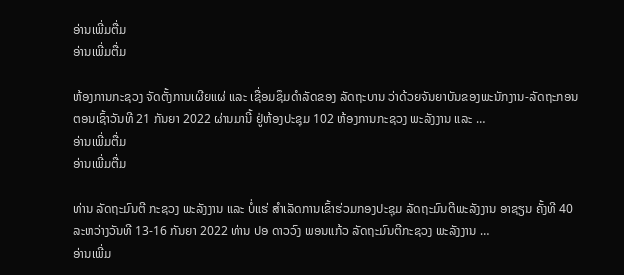ອ່ານເພີ່ມຕື່ມ
ອ່ານເພີ່ມຕື່ມ

ຫ້ອງການກະຊວງ ຈັດຕັ້ງການເຜີຍແຜ່ ແລະ ເຊື່ອມຊຶມດຳລັດຂອງ ລັດຖະບານ ວ່າດ້ວຍຈັນຍາບັນຂອງພະນັກງານ-ລັດຖະກອນ
ຕອນເຊົ້າວັນທີ 21 ກັນຍາ 2022 ຜ່ານມານີ້ ຢູ່ຫ້ອງປະຊຸມ 102 ຫ້ອງການກະຊວງ ພະລັງງານ ແລະ …
ອ່ານເພີ່ມຕື່ມ
ອ່ານເພີ່ມຕື່ມ

ທ່ານ ລັດຖະມົນຕີ ກະຊວງ ພະລັງງານ ແລະ ບໍ່ແຮ່ ສຳເລັດການເຂົ້າຮ່ວມກອງປະຊຸມ ລັດຖະມົນຕີພະລັງງານ ອາຊຽນ ຄັ້ງທີ 40
ລະຫວ່າງວັນທີ 13-16 ກັນຍາ 2022 ທ່ານ ປອ ດາວວົງ ພອນແກ້ວ ລັດຖະມົນຕີກະຊວງ ພະລັງງານ …
ອ່ານເພີ່ມ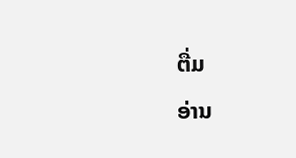ຕື່ມ
ອ່ານ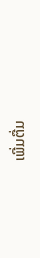ເພີ່ມຕື່ມ